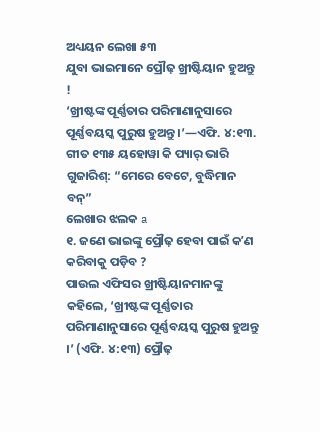ଅଧ୍ୟୟନ ଲେଖା ୫୩
ଯୁବା ଭାଇମାନେ ପ୍ରୌଢ଼ ଖ୍ରୀଷ୍ଟିୟାନ ହୁଅନ୍ତୁ !
‘ଖ୍ରୀଷ୍ଟଙ୍କ ପୂର୍ଣ୍ଣତାର ପରିମାଣାନୁସାରେ ପୂର୍ଣ୍ଣବୟସ୍କ ପୁରୁଷ ହୁଅନ୍ତୁ ।’—ଏଫି. ୪:୧୩.
ଗୀତ ୧୩୫ ୟହୋୱା କି ପ୍ୟାର୍ ଭାରି ଗୁଜାରିଶ୍: “ମେରେ ବେଟେ, ବୁଦ୍ଧିମାନ ବନ୍”
ଲେଖାର ଝଲକ a
୧. ଜଣେ ଭାଇଙ୍କୁ ପ୍ରୌଢ଼ ହେବା ପାଇଁ କʼଣ କରିବାକୁ ପଡ଼ିବ ?
ପାଉଲ ଏଫିସର ଖ୍ରୀଷ୍ଟିୟାନମାନଙ୍କୁ କହିଲେ, ‘ଖ୍ରୀଷ୍ଟଙ୍କ ପୂର୍ଣ୍ଣତାର ପରିମାଣାନୁସାରେ ପୂର୍ଣ୍ଣବୟସ୍କ ପୁରୁଷ ହୁଅନ୍ତୁ ।’ (ଏଫି. ୪:୧୩) ପ୍ରୌଢ଼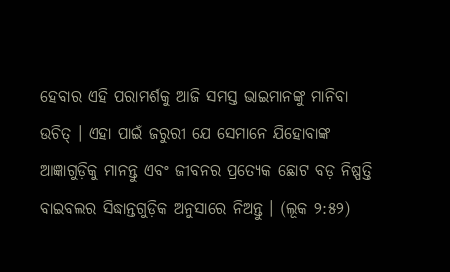ହେବାର ଏହି ପରାମର୍ଶକୁ ଆଜି ସମସ୍ତ ଭାଇମାନଙ୍କୁ ମାନିବା ଉଚିତ୍ । ଏହା ପାଇଁ ଜରୁରୀ ଯେ ସେମାନେ ଯିହୋବାଙ୍କ ଆଜ୍ଞାଗୁଡ଼ିକୁ ମାନନ୍ତୁ ଏବଂ ଜୀବନର ପ୍ରତ୍ୟେକ ଛୋଟ ବଡ଼ ନିଷ୍ପତ୍ତି ବାଇବଲର ସିଦ୍ଧାନ୍ତଗୁଡ଼ିକ ଅନୁସାରେ ନିଅନ୍ତୁ । (ଲୂକ ୨:୫୨)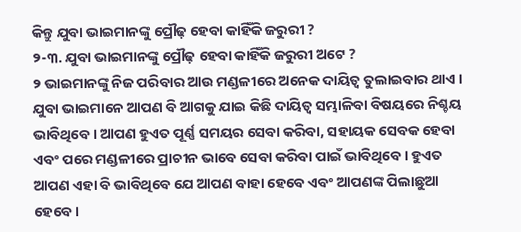କିନ୍ତୁ ଯୁବା ଭାଇମାନଙ୍କୁ ପ୍ରୌଢ଼ ହେବା କାହିଁକି ଜରୁରୀ ?
୨-୩. ଯୁବା ଭାଇମାନଙ୍କୁ ପ୍ରୌଢ଼ ହେବା କାହିଁକି ଜରୁରୀ ଅଟେ ?
୨ ଭାଇମାନଙ୍କୁ ନିଜ ପରିବାର ଆଉ ମଣ୍ଡଳୀରେ ଅନେକ ଦାୟିତ୍ୱ ତୁଲାଇବାର ଥାଏ । ଯୁବା ଭାଇମାନେ ଆପଣ ବି ଆଗକୁ ଯାଇ କିଛି ଦାୟିତ୍ୱ ସମ୍ଭାଳିବା ବିଷୟରେ ନିଶ୍ଚୟ ଭାବିଥିବେ । ଆପଣ ହୁଏତ ପୂର୍ଣ୍ଣ ସମୟର ସେବା କରିବା, ସହାୟକ ସେବକ ହେବା ଏବଂ ପରେ ମଣ୍ଡଳୀରେ ପ୍ରାଚୀନ ଭାବେ ସେବା କରିବା ପାଇଁ ଭାବିଥିବେ । ହୁଏତ ଆପଣ ଏହା ବି ଭାବିଥିବେ ଯେ ଆପଣ ବାହା ହେବେ ଏବଂ ଆପଣଙ୍କ ପିଲାଛୁଆ ହେବେ ।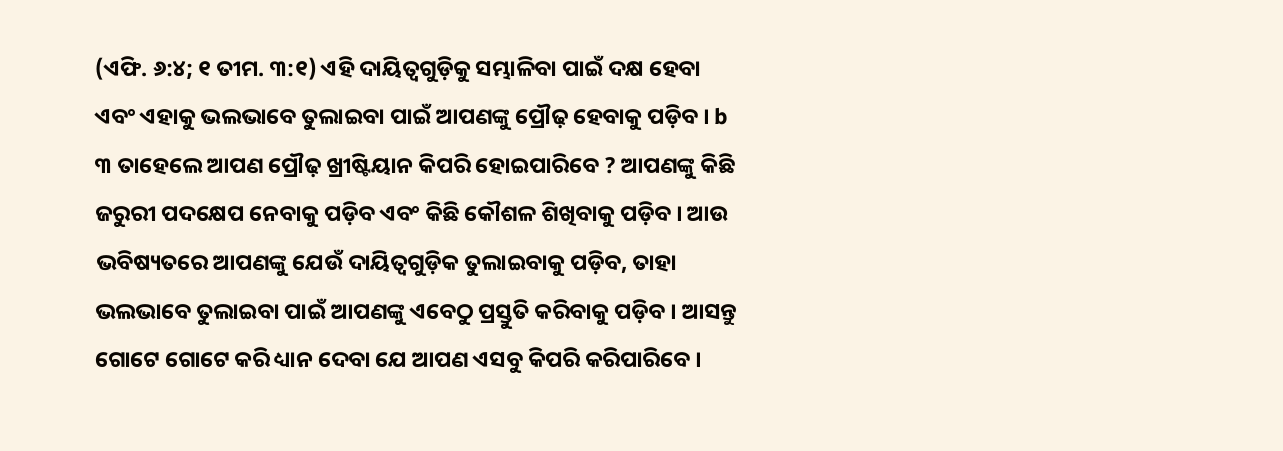(ଏଫି. ୬:୪; ୧ ତୀମ. ୩:୧) ଏହି ଦାୟିତ୍ୱଗୁଡ଼ିକୁ ସମ୍ଭାଳିବା ପାଇଁ ଦକ୍ଷ ହେବା ଏବଂ ଏହାକୁ ଭଲଭାବେ ତୁଲାଇବା ପାଇଁ ଆପଣଙ୍କୁ ପ୍ରୌଢ଼ ହେବାକୁ ପଡ଼ିବ । b
୩ ତାହେଲେ ଆପଣ ପ୍ରୌଢ଼ ଖ୍ରୀଷ୍ଟିୟାନ କିପରି ହୋଇପାରିବେ ? ଆପଣଙ୍କୁ କିଛି ଜରୁରୀ ପଦକ୍ଷେପ ନେବାକୁ ପଡ଼ିବ ଏବଂ କିଛି କୌଶଳ ଶିଖିବାକୁ ପଡ଼ିବ । ଆଉ ଭବିଷ୍ୟତରେ ଆପଣଙ୍କୁ ଯେଉଁ ଦାୟିତ୍ୱଗୁଡ଼ିକ ତୁଲାଇବାକୁ ପଡ଼ିବ, ତାହା ଭଲଭାବେ ତୁଲାଇବା ପାଇଁ ଆପଣଙ୍କୁ ଏବେଠୁ ପ୍ରସ୍ତୁତି କରିବାକୁ ପଡ଼ିବ । ଆସନ୍ତୁ ଗୋଟେ ଗୋଟେ କରି ଧ୍ୟାନ ଦେବା ଯେ ଆପଣ ଏସବୁ କିପରି କରିପାରିବେ ।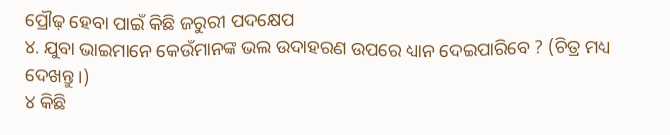ପ୍ରୌଢ଼ ହେବା ପାଇଁ କିଛି ଜରୁରୀ ପଦକ୍ଷେପ
୪. ଯୁବା ଭାଇମାନେ କେଉଁମାନଙ୍କ ଭଲ ଉଦାହରଣ ଉପରେ ଧ୍ୟାନ ଦେଇପାରିବେ ? (ଚିତ୍ର ମଧ୍ୟ ଦେଖନ୍ତୁ ।)
୪ କିଛି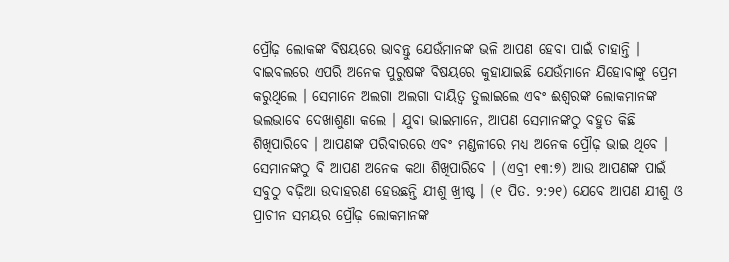ପ୍ରୌଢ଼ ଲୋକଙ୍କ ବିଷୟରେ ଭାବନ୍ତୁ ଯେଉଁମାନଙ୍କ ଭଳି ଆପଣ ହେବା ପାଇଁ ଚାହାନ୍ତି । ବାଇବଲରେ ଏପରି ଅନେକ ପୁରୁଷଙ୍କ ବିଷୟରେ କୁହାଯାଇଛି ଯେଉଁମାନେ ଯିହୋବାଙ୍କୁ ପ୍ରେମ କରୁଥିଲେ । ସେମାନେ ଅଲଗା ଅଲଗା ଦାୟିତ୍ୱ ତୁଲାଇଲେ ଏବଂ ଈଶ୍ୱରଙ୍କ ଲୋକମାନଙ୍କ ଭଲଭାବେ ଦେଖାଶୁଣା କଲେ । ଯୁବା ଭାଇମାନେ, ଆପଣ ସେମାନଙ୍କଠୁ ବହୁତ କିଛି ଶିଖିପାରିବେ । ଆପଣଙ୍କ ପରିବାରରେ ଏବଂ ମଣ୍ଡଳୀରେ ମଧ୍ୟ ଅନେକ ପ୍ରୌଢ଼ ଭାଇ ଥିବେ । ସେମାନଙ୍କଠୁ ବି ଆପଣ ଅନେକ କଥା ଶିଖିପାରିବେ । (ଏବ୍ରୀ ୧୩:୭) ଆଉ ଆପଣଙ୍କ ପାଇଁ ସବୁଠୁ ବଢ଼ିଆ ଉଦାହରଣ ହେଉଛନ୍ତି ଯୀଶୁ ଖ୍ରୀଷ୍ଟ । (୧ ପିତ. ୨:୨୧) ଯେବେ ଆପଣ ଯୀଶୁ ଓ ପ୍ରାଚୀନ ସମୟର ପ୍ରୌଢ଼ ଲୋକମାନଙ୍କ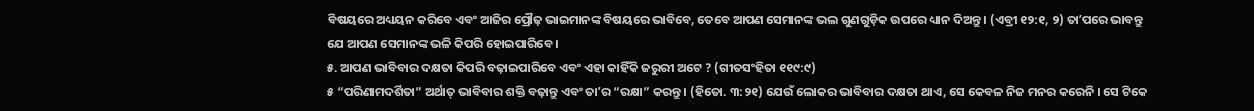ବିଷୟରେ ଅଧ୍ୟୟନ କରିବେ ଏବଂ ଆଜିର ପ୍ରୌଢ଼ ଭାଇମାନଙ୍କ ବିଷୟରେ ଭାବିବେ, ତେବେ ଆପଣ ସେମାନଙ୍କ ଭଲ ଗୁଣଗୁଡ଼ିକ ଉପରେ ଧ୍ୟାନ ଦିଅନ୍ତୁ । (ଏବ୍ରୀ ୧୨:୧, ୨) ତାʼପରେ ଭାବନ୍ତୁ ଯେ ଆପଣ ସେମାନଙ୍କ ଭଳି କିପରି ହୋଇପାରିବେ ।
୫. ଆପଣ ଭାବିବାର ଦକ୍ଷତା କିପରି ବଢ଼ାଇପାରିବେ ଏବଂ ଏହା କାହିଁକି ଜରୁରୀ ଅଟେ ? (ଗୀତସଂହିତା ୧୧୯:୯)
୫ “ପରିଣାମଦର୍ଶିତା” ଅର୍ଥାତ୍ ଭାବିବାର ଶକ୍ତି ବଢ଼ାନ୍ତୁ ଏବଂ ତାʼର “ରକ୍ଷା” କରନ୍ତୁ । (ହିତୋ. ୩:୨୧) ଯେଉଁ ଲୋକର ଭାବିବାର ଦକ୍ଷତା ଥାଏ, ସେ କେବଳ ନିଜ ମନର କରେନି । ସେ ଟିକେ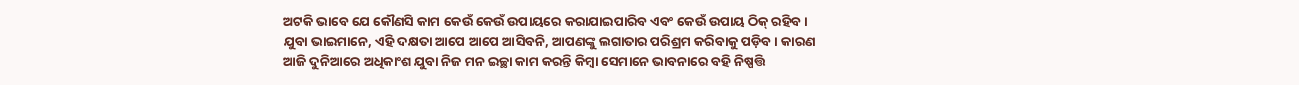ଅଟକି ଭାବେ ଯେ କୌଣସି କାମ କେଉଁ କେଉଁ ଉପାୟରେ କରାଯାଇପାରିବ ଏବଂ କେଉଁ ଉପାୟ ଠିକ୍ ରହିବ । ଯୁବା ଭାଇମାନେ, ଏହି ଦକ୍ଷତା ଆପେ ଆପେ ଆସିବନି, ଆପଣଙ୍କୁ ଲଗାତାର ପରିଶ୍ରମ କରିବାକୁ ପଡ଼ିବ । କାରଣ ଆଜି ଦୁନିଆରେ ଅଧିକାଂଶ ଯୁବା ନିଜ ମନ ଇଚ୍ଛା କାମ କରନ୍ତି କିମ୍ବା ସେମାନେ ଭାବନାରେ ବହି ନିଷ୍ପତ୍ତି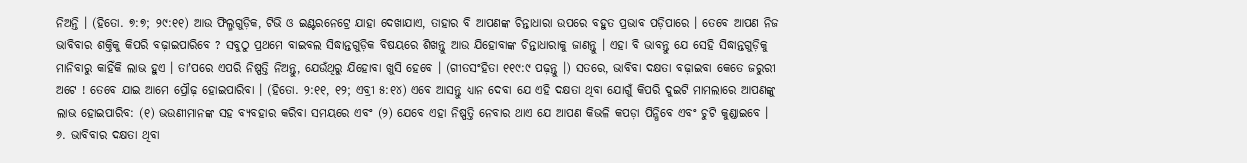ନିଅନ୍ତି । (ହିତୋ. ୭:୭; ୨୯:୧୧) ଆଉ ଫିଲ୍ମଗୁଡ଼ିକ, ଟିଭି ଓ ଇଣ୍ଟରନେଟ୍ରେ ଯାହା ଦେଖାଯାଏ, ତାହାର ବି ଆପଣଙ୍କ ଚିନ୍ତାଧାରା ଉପରେ ବହୁତ ପ୍ରଭାବ ପଡ଼ିପାରେ । ତେବେ ଆପଣ ନିଜ ଭାବିବାର ଶକ୍ତିକୁ କିପରି ବଢ଼ାଇପାରିବେ ? ସବୁଠୁ ପ୍ରଥମେ ବାଇବଲ ସିଦ୍ଧାନ୍ତଗୁଡ଼ିକ ବିଷୟରେ ଶିଖନ୍ତୁ ଆଉ ଯିହୋବାଙ୍କ ଚିନ୍ତାଧାରାକୁ ଜାଣନ୍ତୁ । ଏହା ବି ଭାବନ୍ତୁ ଯେ ସେହି ସିଦ୍ଧାନ୍ତଗୁଡ଼ିକୁ ମାନିବାରୁ କାହିଁକି ଲାଭ ହୁଏ । ତାʼପରେ ଏପରି ନିଷ୍ପତ୍ତି ନିଅନ୍ତୁ, ଯେଉଁଥିରୁ ଯିହୋବା ଖୁସି ହେବେ । (ଗୀତସଂହିତା ୧୧୯:୯ ପଢ଼ନ୍ତୁ ।) ସତରେ, ଭାବିବା ଦକ୍ଷତା ବଢ଼ାଇବା କେତେ ଜରୁରୀ ଅଟେ ! ତେବେ ଯାଇ ଆମେ ପ୍ରୌଢ଼ ହୋଇପାରିବା । (ହିତୋ. ୨:୧୧, ୧୨; ଏବ୍ରୀ ୫:୧୪) ଏବେ ଆସନ୍ତୁ ଧ୍ୟାନ ଦେବା ଯେ ଏହି ଦକ୍ଷତା ଥିବା ଯୋଗୁଁ କିପରି ଦୁଇଟି ମାମଲାରେ ଆପଣଙ୍କୁ ଲାଭ ହୋଇପାରିବ: (୧) ଭଉଣୀମାନଙ୍କ ସହ ବ୍ୟବହାର କରିବା ସମୟରେ ଏବଂ (୨) ଯେବେ ଏହା ନିଷ୍ପତ୍ତି ନେବାର ଥାଏ ଯେ ଆପଣ କିଭଳି କପଡ଼ା ପିନ୍ଧିବେ ଏବଂ ଚୁଟି କୁଣ୍ଡାଇବେ ।
୬. ଭାବିବାର ଦକ୍ଷତା ଥିବା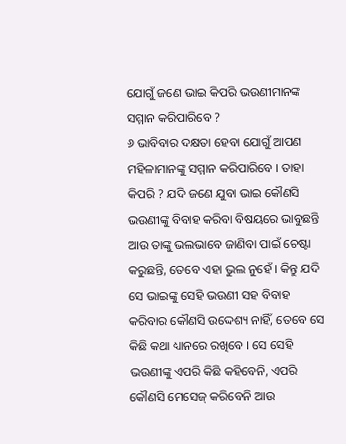ଯୋଗୁଁ ଜଣେ ଭାଇ କିପରି ଭଉଣୀମାନଙ୍କ ସମ୍ମାନ କରିପାରିବେ ?
୬ ଭାବିବାର ଦକ୍ଷତା ହେବା ଯୋଗୁଁ ଆପଣ ମହିଳାମାନଙ୍କୁ ସମ୍ମାନ କରିପାରିବେ । ତାହା କିପରି ? ଯଦି ଜଣେ ଯୁବା ଭାଇ କୌଣସି ଭଉଣୀଙ୍କୁ ବିବାହ କରିବା ବିଷୟରେ ଭାବୁଛନ୍ତି ଆଉ ତାଙ୍କୁ ଭଲଭାବେ ଜାଣିବା ପାଇଁ ଚେଷ୍ଟା କରୁଛନ୍ତି, ତେବେ ଏହା ଭୁଲ ନୁହେଁ । କିନ୍ତୁ ଯଦି ସେ ଭାଇଙ୍କୁ ସେହି ଭଉଣୀ ସହ ବିବାହ କରିବାର କୌଣସି ଉଦ୍ଦେଶ୍ୟ ନାହିଁ, ତେବେ ସେ କିଛି କଥା ଧ୍ୟାନରେ ରଖିବେ । ସେ ସେହି ଭଉଣୀଙ୍କୁ ଏପରି କିଛି କହିବେନି, ଏପରି କୌଣସି ମେସେଜ୍ କରିବେନି ଆଉ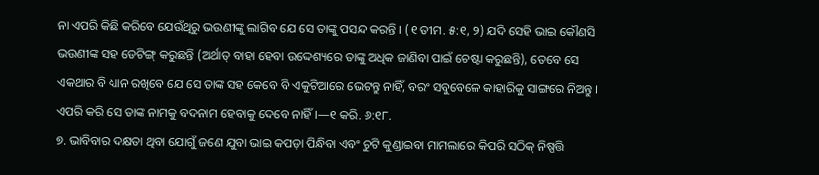ନା ଏପରି କିଛି କରିବେ ଯେଉଁଥିରୁ ଭଉଣୀଙ୍କୁ ଲାଗିବ ଯେ ସେ ତାଙ୍କୁ ପସନ୍ଦ କରନ୍ତି । (୧ ତୀମ. ୫:୧, ୨) ଯଦି ସେହି ଭାଇ କୌଣସି ଭଉଣୀଙ୍କ ସହ ଡେଟିଙ୍ଗ୍ କରୁଛନ୍ତି (ଅର୍ଥାତ୍ ବାହା ହେବା ଉଦ୍ଦେଶ୍ୟରେ ତାଙ୍କୁ ଅଧିକ ଜାଣିବା ପାଇଁ ଚେଷ୍ଟା କରୁଛନ୍ତି), ତେବେ ସେ ଏକଥାର ବି ଧ୍ୟାନ ରଖିବେ ଯେ ସେ ତାଙ୍କ ସହ କେବେ ବି ଏକୁଟିଆରେ ଭେଟନ୍ତୁ ନାହିଁ, ବରଂ ସବୁବେଳେ କାହାରିକୁ ସାଙ୍ଗରେ ନିଅନ୍ତୁ । ଏପରି କରି ସେ ତାଙ୍କ ନାମକୁ ବଦନାମ ହେବାକୁ ଦେବେ ନାହିଁ ।—୧ କରି. ୬:୧୮.
୭. ଭାବିବାର ଦକ୍ଷତା ଥିବା ଯୋଗୁଁ ଜଣେ ଯୁବା ଭାଇ କପଡ଼ା ପିନ୍ଧିବା ଏବଂ ଚୁଟି କୁଣ୍ଡାଇବା ମାମଲାରେ କିପରି ସଠିକ୍ ନିଷ୍ପତ୍ତି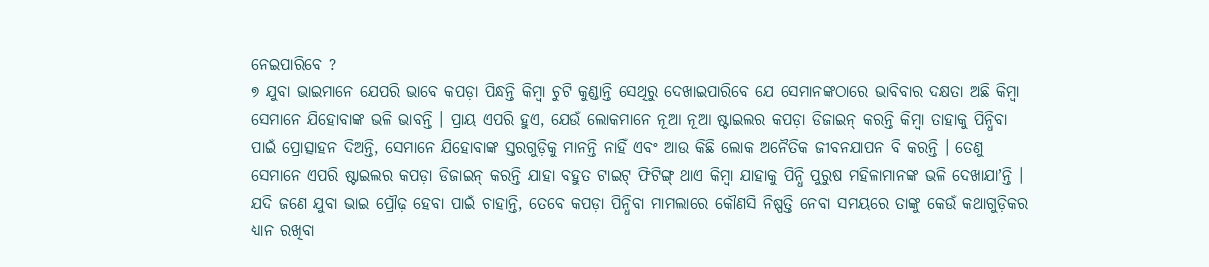ନେଇପାରିବେ ?
୭ ଯୁବା ଭାଇମାନେ ଯେପରି ଭାବେ କପଡ଼ା ପିନ୍ଧନ୍ତି କିମ୍ବା ଚୁଟି କୁଣ୍ଡାନ୍ତି ସେଥିରୁ ଦେଖାଇପାରିବେ ଯେ ସେମାନଙ୍କଠାରେ ଭାବିବାର ଦକ୍ଷତା ଅଛି କିମ୍ବା ସେମାନେ ଯିହୋବାଙ୍କ ଭଳି ଭାବନ୍ତି । ପ୍ରାୟ ଏପରି ହୁଏ, ଯେଉଁ ଲୋକମାନେ ନୂଆ ନୂଆ ଷ୍ଟାଇଲର କପଡ଼ା ଡିଜାଇନ୍ କରନ୍ତି କିମ୍ବା ତାହାକୁ ପିନ୍ଧିବା ପାଇଁ ପ୍ରୋତ୍ସାହନ ଦିଅନ୍ତି, ସେମାନେ ଯିହୋବାଙ୍କ ସ୍ତରଗୁଡ଼ିକୁ ମାନନ୍ତି ନାହିଁ ଏବଂ ଆଉ କିଛି ଲୋକ ଅନୈତିକ ଜୀବନଯାପନ ବି କରନ୍ତି । ତେଣୁ ସେମାନେ ଏପରି ଷ୍ଟାଇଲର କପଡ଼ା ଡିଜାଇନ୍ କରନ୍ତି ଯାହା ବହୁତ ଟାଇଟ୍ ଫିଟିଙ୍ଗ୍ ଥାଏ କିମ୍ବା ଯାହାକୁ ପିନ୍ଧି ପୁରୁଷ ମହିଳାମାନଙ୍କ ଭଳି ଦେଖାଯାʼନ୍ତି । ଯଦି ଜଣେ ଯୁବା ଭାଇ ପ୍ରୌଢ଼ ହେବା ପାଇଁ ଚାହାନ୍ତି, ତେବେ କପଡ଼ା ପିନ୍ଧିବା ମାମଲାରେ କୌଣସି ନିଷ୍ପତ୍ତି ନେବା ସମୟରେ ତାଙ୍କୁ କେଉଁ କଥାଗୁଡ଼ିକର ଧ୍ୟାନ ରଖିବା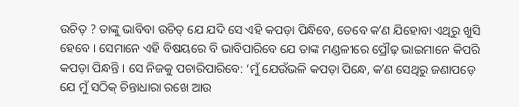ଉଚିତ୍ ? ତାଙ୍କୁ ଭାବିବା ଉଚିତ୍ ଯେ ଯଦି ସେ ଏହି କପଡ଼ା ପିନ୍ଧିବେ, ତେବେ କʼଣ ଯିହୋବା ଏଥିରୁ ଖୁସି ହେବେ । ସେମାନେ ଏହି ବିଷୟରେ ବି ଭାବିପାରିବେ ଯେ ତାଙ୍କ ମଣ୍ଡଳୀରେ ପ୍ରୌଢ଼ ଭାଇମାନେ କିପରି କପଡ଼ା ପିନ୍ଧନ୍ତି । ସେ ନିଜକୁ ପଚାରିପାରିବେ: ‘ମୁଁ ଯେଉଁଭଳି କପଡ଼ା ପିନ୍ଧେ, କʼଣ ସେଥିରୁ ଜଣାପଡ଼େ ଯେ ମୁଁ ସଠିକ୍ ଚିନ୍ତାଧାରା ରଖେ ଆଉ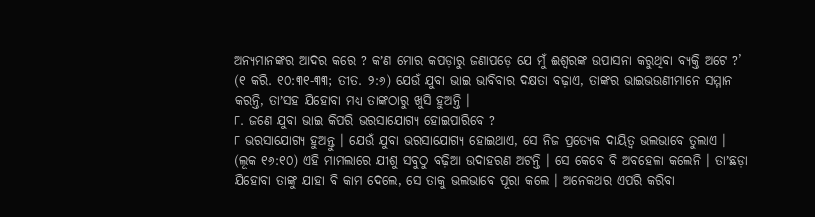ଅନ୍ୟମାନଙ୍କର ଆଦର କରେ ? କʼଣ ମୋର କପଡ଼ାରୁ ଜଣାପଡ଼େ ଯେ ମୁଁ ଈଶ୍ୱରଙ୍କ ଉପାସନା କରୁଥିବା ବ୍ୟକ୍ତି ଅଟେ ?’ (୧ କରି. ୧୦:୩୧-୩୩; ତୀତ. ୨:୬) ଯେଉଁ ଯୁବା ଭାଇ ଭାବିବାର ଦକ୍ଷତା ବଢ଼ାଏ, ତାଙ୍କର ଭାଇଭଉଣୀମାନେ ସମ୍ମାନ କରନ୍ତି, ତାʼସହ ଯିହୋବା ମଧ୍ୟ ତାଙ୍କଠାରୁ ଖୁସି ହୁଅନ୍ତି ।
୮. ଜଣେ ଯୁବା ଭାଇ କିପରି ଭରସାଯୋଗ୍ୟ ହୋଇପାରିବେ ?
୮ ଭରସାଯୋଗ୍ୟ ହୁଅନ୍ତୁ । ଯେଉଁ ଯୁବା ଭରସାଯୋଗ୍ୟ ହୋଇଥାଏ, ସେ ନିଜ ପ୍ରତ୍ୟେକ ଦାୟିତ୍ୱ ଭଲଭାବେ ତୁଲାଏ । (ଲୂକ ୧୬:୧୦) ଏହି ମାମଲାରେ ଯୀଶୁ ସବୁଠୁ ବଢ଼ିଆ ଉଦାହରଣ ଅଟନ୍ତି । ସେ କେବେ ବି ଅବହେଳା କଲେନି । ତାʼଛଡ଼ା ଯିହୋବା ତାଙ୍କୁ ଯାହା ବି କାମ ଦେଲେ, ସେ ତାକୁ ଭଲଭାବେ ପୂରା କଲେ । ଅନେକଥର ଏପରି କରିବା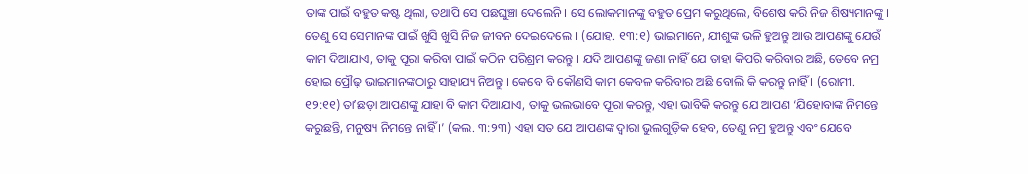ତାଙ୍କ ପାଇଁ ବହୁତ କଷ୍ଟ ଥିଲା, ତଥାପି ସେ ପଛଘୁଞ୍ଚା ଦେଲେନି । ସେ ଲୋକମାନଙ୍କୁ ବହୁତ ପ୍ରେମ କରୁଥିଲେ, ବିଶେଷ କରି ନିଜ ଶିଷ୍ୟମାନଙ୍କୁ । ତେଣୁ ସେ ସେମାନଙ୍କ ପାଇଁ ଖୁସି ଖୁସି ନିଜ ଜୀବନ ଦେଇଦେଲେ । (ଯୋହ. ୧୩:୧) ଭାଇମାନେ, ଯୀଶୁଙ୍କ ଭଳି ହୁଅନ୍ତୁ ଆଉ ଆପଣଙ୍କୁ ଯେଉଁ କାମ ଦିଆଯାଏ, ତାକୁ ପୂରା କରିବା ପାଇଁ କଠିନ ପରିଶ୍ରମ କରନ୍ତୁ । ଯଦି ଆପଣଙ୍କୁ ଜଣା ନାହିଁ ଯେ ତାହା କିପରି କରିବାର ଅଛି, ତେବେ ନମ୍ର ହୋଇ ପ୍ରୌଢ଼ ଭାଇମାନଙ୍କଠାରୁ ସାହାଯ୍ୟ ନିଅନ୍ତୁ । କେବେ ବି କୌଣସି କାମ କେବଳ କରିବାର ଅଛି ବୋଲି କି କରନ୍ତୁ ନାହିଁ । (ରୋମୀ. ୧୨:୧୧) ତାʼଛଡ଼ା ଆପଣଙ୍କୁ ଯାହା ବି କାମ ଦିଆଯାଏ, ତାକୁ ଭଲଭାବେ ପୂରା କରନ୍ତୁ, ଏହା ଭାବିକି କରନ୍ତୁ ଯେ ଆପଣ ‘ଯିହୋବାଙ୍କ ନିମନ୍ତେ କରୁଛନ୍ତି, ମନୁଷ୍ୟ ନିମନ୍ତେ ନାହିଁ ।’ (କଲ. ୩:୨୩) ଏହା ସତ ଯେ ଆପଣଙ୍କ ଦ୍ୱାରା ଭୁଲଗୁଡ଼ିକ ହେବ, ତେଣୁ ନମ୍ର ହୁଅନ୍ତୁ ଏବଂ ଯେବେ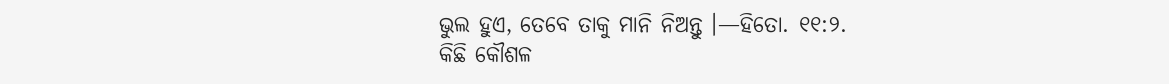ଭୁଲ ହୁଏ, ତେବେ ତାକୁ ମାନି ନିଅନ୍ତୁ ।—ହିତୋ. ୧୧:୨.
କିଛି କୌଶଳ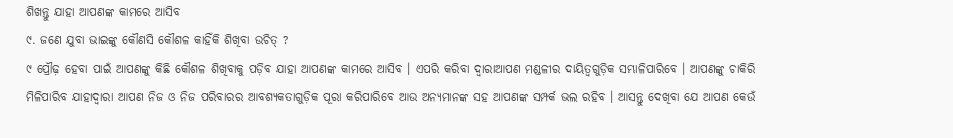ଶିଖନ୍ତୁ ଯାହା ଆପଣଙ୍କ କାମରେ ଆସିବ
୯. ଜଣେ ଯୁବା ଭାଇଙ୍କୁ କୌଣସି କୌଶଳ କାହିଁକି ଶିଖିବା ଉଚିତ୍ ?
୯ ପ୍ରୌଢ଼ ହେବା ପାଇଁ ଆପଣଙ୍କୁ କିଛି କୌଶଳ ଶିଖିବାକୁ ପଡ଼ିବ ଯାହା ଆପଣଙ୍କ କାମରେ ଆସିବ । ଏପରି କରିବା ଦ୍ୱାରାଆପଣ ମଣ୍ଡଳୀର ଦାୟିତ୍ୱଗୁଡ଼ିକ ସମ୍ଭାଳିପାରିବେ । ଆପଣଙ୍କୁ ଚାକିରି ମିଳିପାରିବ ଯାହାଦ୍ୱାରା ଆପଣ ନିଜ ଓ ନିଜ ପରିବାରର ଆବଶ୍ୟକତାଗୁଡ଼ିକ ପୂରା କରିପାରିବେ ଆଉ ଅନ୍ୟମାନଙ୍କ ସହ ଆପଣଙ୍କ ସମ୍ପର୍କ ଭଲ ରହିବ । ଆସନ୍ତୁ ଦେଖିବା ଯେ ଆପଣ କେଉଁ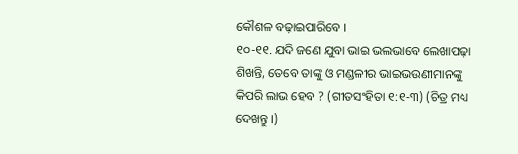କୌଶଳ ବଢ଼ାଇପାରିବେ ।
୧୦-୧୧. ଯଦି ଜଣେ ଯୁବା ଭାଇ ଭଲଭାବେ ଲେଖାପଢ଼ା ଶିଖନ୍ତି, ତେବେ ତାଙ୍କୁ ଓ ମଣ୍ଡଳୀର ଭାଇଭଉଣୀମାନଙ୍କୁ କିପରି ଲାଭ ହେବ ? (ଗୀତସଂହିତା ୧:୧-୩) (ଚିତ୍ର ମଧ୍ୟ ଦେଖନ୍ତୁ ।)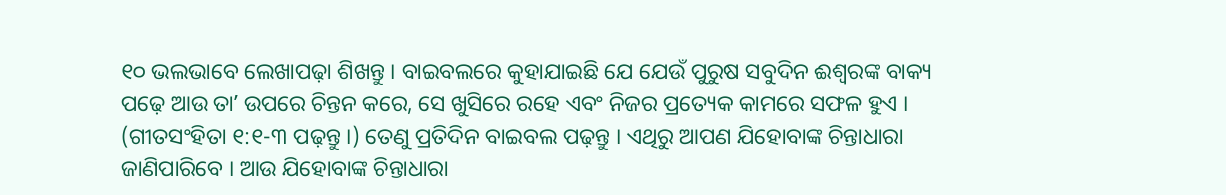୧୦ ଭଲଭାବେ ଲେଖାପଢ଼ା ଶିଖନ୍ତୁ । ବାଇବଲରେ କୁହାଯାଇଛି ଯେ ଯେଉଁ ପୁରୁଷ ସବୁଦିନ ଈଶ୍ୱରଙ୍କ ବାକ୍ୟ ପଢ଼େ ଆଉ ତାʼ ଉପରେ ଚିନ୍ତନ କରେ, ସେ ଖୁସିରେ ରହେ ଏବଂ ନିଜର ପ୍ରତ୍ୟେକ କାମରେ ସଫଳ ହୁଏ । (ଗୀତସଂହିତା ୧:୧-୩ ପଢ଼ନ୍ତୁ ।) ତେଣୁ ପ୍ରତିଦିନ ବାଇବଲ ପଢ଼ନ୍ତୁ । ଏଥିରୁ ଆପଣ ଯିହୋବାଙ୍କ ଚିନ୍ତାଧାରା ଜାଣିପାରିବେ । ଆଉ ଯିହୋବାଙ୍କ ଚିନ୍ତାଧାରା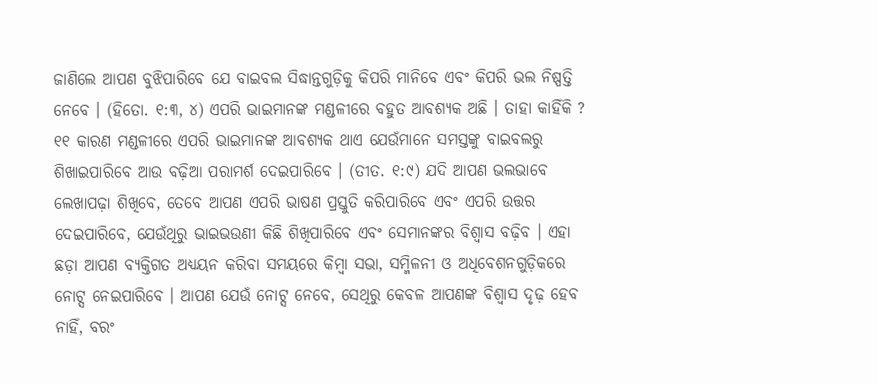ଜାଣିଲେ ଆପଣ ବୁଝିପାରିବେ ଯେ ବାଇବଲ ସିଦ୍ଧାନ୍ତଗୁଡ଼ିକୁ କିପରି ମାନିବେ ଏବଂ କିପରି ଭଲ ନିଷ୍ପତ୍ତି ନେବେ । (ହିତୋ. ୧:୩, ୪) ଏପରି ଭାଇମାନଙ୍କ ମଣ୍ଡଳୀରେ ବହୁତ ଆବଶ୍ୟକ ଅଛି । ତାହା କାହିଁକି ?
୧୧ କାରଣ ମଣ୍ଡଳୀରେ ଏପରି ଭାଇମାନଙ୍କ ଆବଶ୍ୟକ ଥାଏ ଯେଉଁମାନେ ସମସ୍ତଙ୍କୁ ବାଇବଲରୁ ଶିଖାଇପାରିବେ ଆଉ ବଢ଼ିଆ ପରାମର୍ଶ ଦେଇପାରିବେ । (ତୀତ. ୧:୯) ଯଦି ଆପଣ ଭଲଭାବେ ଲେଖାପଢ଼ା ଶିଖିବେ, ତେବେ ଆପଣ ଏପରି ଭାଷଣ ପ୍ରସ୍ତୁତି କରିପାରିବେ ଏବଂ ଏପରି ଉତ୍ତର ଦେଇପାରିବେ, ଯେଉଁଥିରୁ ଭାଇଭଉଣୀ କିଛି ଶିଖିପାରିବେ ଏବଂ ସେମାନଙ୍କର ବିଶ୍ୱାସ ବଢ଼ିବ । ଏହା ଛଡ଼ା ଆପଣ ବ୍ୟକ୍ତିଗତ ଅଧ୍ୟୟନ କରିବା ସମୟରେ କିମ୍ବା ସଭା, ସମ୍ମିଳନୀ ଓ ଅଧିବେଶନଗୁଡ଼ିକରେ ନୋଟ୍ସ ନେଇପାରିବେ । ଆପଣ ଯେଉଁ ନୋଟ୍ସ ନେବେ, ସେଥିରୁ କେବଳ ଆପଣଙ୍କ ବିଶ୍ୱାସ ଦୃଢ଼ ହେବ ନାହିଁ, ବରଂ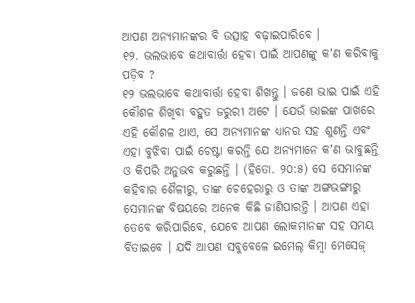ଆପଣ ଅନ୍ୟମାନଙ୍କର ବି ଉତ୍ସାହ ବଢ଼ାଇପାରିବେ ।
୧୨. ଭଲଭାବେ କଥାବାର୍ତ୍ତା ହେବା ପାଇଁ ଆପଣଙ୍କୁ କʼଣ କରିବାକୁ ପଡ଼ିବ ?
୧୨ ଭଲଭାବେ କଥାବାର୍ତ୍ତା ହେବା ଶିଖନ୍ତୁ । ଜଣେ ଭାଇ ପାଇଁ ଏହି କୌଶଳ ଶିଖିବା ବହୁତ ଜରୁରୀ ଅଟେ । ଯେଉଁ ଭାଇଙ୍କ ପାଖରେ ଏହି କୌଶଳ ଥାଏ, ସେ ଅନ୍ୟମାନଙ୍କ ଧ୍ୟାନର ସହ ଶୁଣନ୍ତି ଏବଂ ଏହା ବୁଝିବା ପାଇଁ ଚେଷ୍ଟା କରନ୍ତି ଯେ ଅନ୍ୟମାନେ କʼଣ ଭାବୁଛନ୍ତି ଓ କିପରି ଅନୁଭବ କରୁଛନ୍ତି । (ହିତୋ. ୨୦:୫) ସେ ସେମାନଙ୍କ କହିବାର ଶୈଳୀରୁ, ତାଙ୍କ ଚେହେରାରୁ ଓ ତାଙ୍କ ଅଙ୍ଗଭଙ୍ଗୀରୁ ସେମାନଙ୍କ ବିଷୟରେ ଅନେକ କିଛି ଜାଣିପାରନ୍ତି । ଆପଣ ଏହା ତେବେ କରିପାରିବେ, ଯେବେ ଆପଣ ଲୋକମାନଙ୍କ ସହ ସମୟ ବିତାଇବେ । ଯଦି ଆପଣ ସବୁବେଳେ ଇମେଲ୍ କିମ୍ବା ମେସେଜ୍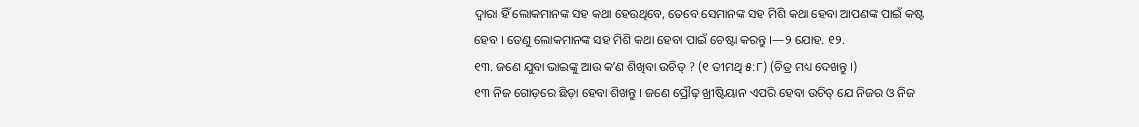ଦ୍ୱାରା ହିଁ ଲୋକମାନଙ୍କ ସହ କଥା ହେଉଥିବେ, ତେବେ ସେମାନଙ୍କ ସହ ମିଶି କଥା ହେବା ଆପଣଙ୍କ ପାଇଁ କଷ୍ଟ ହେବ । ତେଣୁ ଲୋକମାନଙ୍କ ସହ ମିଶି କଥା ହେବା ପାଇଁ ଚେଷ୍ଟା କରନ୍ତୁ ।—୨ ଯୋହ. ୧୨.
୧୩. ଜଣେ ଯୁବା ଭାଇଙ୍କୁ ଆଉ କʼଣ ଶିଖିବା ଉଚିତ୍ ? (୧ ତୀମଥି ୫:୮) (ଚିତ୍ର ମଧ୍ୟ ଦେଖନ୍ତୁ ।)
୧୩ ନିଜ ଗୋଡ଼ରେ ଛିଡ଼ା ହେବା ଶିଖନ୍ତୁ । ଜଣେ ପ୍ରୌଢ଼ ଖ୍ରୀଷ୍ଟିୟାନ ଏପରି ହେବା ଉଚିତ୍ ଯେ ନିଜର ଓ ନିଜ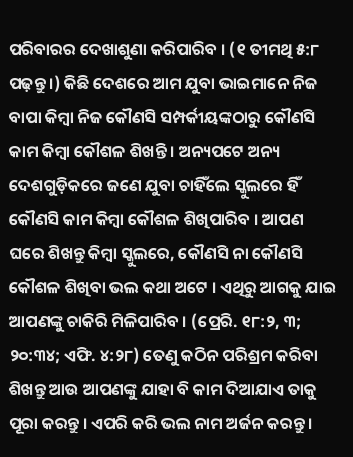ପରିବାରର ଦେଖାଶୁଣା କରିପାରିବ । (୧ ତୀମଥି ୫:୮ ପଢ଼ନ୍ତୁ ।) କିଛି ଦେଶରେ ଆମ ଯୁବା ଭାଇମାନେ ନିଜ ବାପା କିମ୍ବା ନିଜ କୌଣସି ସମ୍ପର୍କୀୟଙ୍କଠାରୁ କୌଣସି କାମ କିମ୍ବା କୌଶଳ ଶିଖନ୍ତି । ଅନ୍ୟପଟେ ଅନ୍ୟ ଦେଶଗୁଡ଼ିକରେ ଜଣେ ଯୁବା ଚାହିଁଲେ ସ୍କୁଲରେ ହିଁ କୌଣସି କାମ କିମ୍ବା କୌଶଳ ଶିଖିପାରିବ । ଆପଣ ଘରେ ଶିଖନ୍ତୁ କିମ୍ବା ସ୍କୁଲରେ, କୌଣସି ନା କୌଣସି କୌଶଳ ଶିଖିବା ଭଲ କଥା ଅଟେ । ଏଥିରୁ ଆଗକୁ ଯାଇ ଆପଣଙ୍କୁ ଚାକିରି ମିଳିପାରିବ । (ପ୍ରେରି. ୧୮:୨, ୩; ୨୦:୩୪; ଏଫି. ୪:୨୮) ତେଣୁ କଠିନ ପରିଶ୍ରମ କରିବା ଶିଖନ୍ତୁ ଆଉ ଆପଣଙ୍କୁ ଯାହା ବି କାମ ଦିଆଯାଏ ତାକୁ ପୂରା କରନ୍ତୁ । ଏପରି କରି ଭଲ ନାମ ଅର୍ଜନ କରନ୍ତୁ ।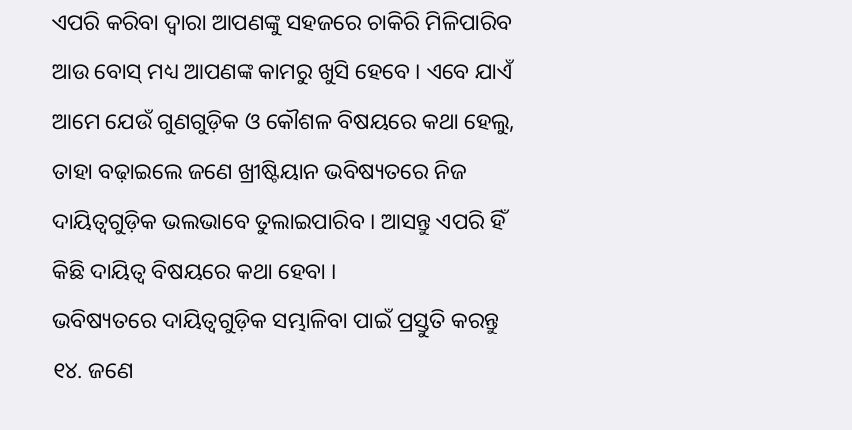ଏପରି କରିବା ଦ୍ୱାରା ଆପଣଙ୍କୁ ସହଜରେ ଚାକିରି ମିଳିପାରିବ ଆଉ ବୋସ୍ ମଧ୍ୟ ଆପଣଙ୍କ କାମରୁ ଖୁସି ହେବେ । ଏବେ ଯାଏଁ ଆମେ ଯେଉଁ ଗୁଣଗୁଡ଼ିକ ଓ କୌଶଳ ବିଷୟରେ କଥା ହେଲୁ, ତାହା ବଢ଼ାଇଲେ ଜଣେ ଖ୍ରୀଷ୍ଟିୟାନ ଭବିଷ୍ୟତରେ ନିଜ ଦାୟିତ୍ୱଗୁଡ଼ିକ ଭଲଭାବେ ତୁଲାଇପାରିବ । ଆସନ୍ତୁ ଏପରି ହିଁ କିଛି ଦାୟିତ୍ୱ ବିଷୟରେ କଥା ହେବା ।
ଭବିଷ୍ୟତରେ ଦାୟିତ୍ୱଗୁଡ଼ିକ ସମ୍ଭାଳିବା ପାଇଁ ପ୍ରସ୍ତୁତି କରନ୍ତୁ
୧୪. ଜଣେ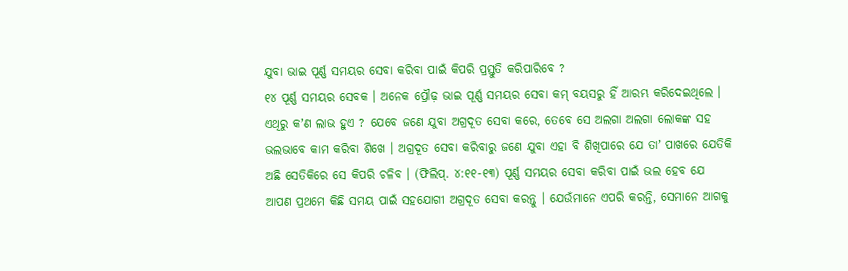ଯୁବା ଭାଇ ପୂର୍ଣ୍ଣ ସମୟର ସେବା କରିବା ପାଇଁ କିପରି ପ୍ରସ୍ତୁତି କରିପାରିବେ ?
୧୪ ପୂର୍ଣ୍ଣ ସମୟର ସେବକ । ଅନେକ ପ୍ରୌଢ଼ ଭାଇ ପୂର୍ଣ୍ଣ ସମୟର ସେବା କମ୍ ବୟସରୁ ହିଁ ଆରମ୍ଭ କରିଦେଇଥିଲେ । ଏଥିରୁ କʼଣ ଲାଭ ହୁଏ ? ଯେବେ ଜଣେ ଯୁବା ଅଗ୍ରଦୂତ ସେବା କରେ, ତେବେ ସେ ଅଲଗା ଅଲଗା ଲୋକଙ୍କ ସହ ଭଲଭାବେ କାମ କରିବା ଶିଖେ । ଅଗ୍ରଦୂତ ସେବା କରିବାରୁ ଜଣେ ଯୁବା ଏହା ବି ଶିଖିପାରେ ଯେ ତାʼ ପାଖରେ ଯେତିକି ଅଛି ସେତିକିରେ ସେ କିପରି ଚଳିବ । (ଫିଲିପ୍. ୪:୧୧-୧୩) ପୂର୍ଣ୍ଣ ସମୟର ସେବା କରିବା ପାଇଁ ଭଲ ହେବ ଯେ ଆପଣ ପ୍ରଥମେ କିଛି ସମୟ ପାଇଁ ସହଯୋଗୀ ଅଗ୍ରଦୂତ ସେବା କରନ୍ତୁ । ଯେଉଁମାନେ ଏପରି କରନ୍ତି, ସେମାନେ ଆଗକୁ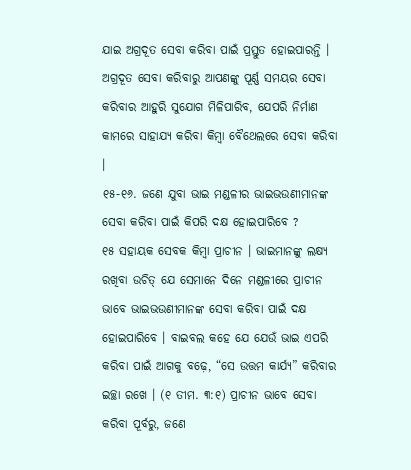ଯାଇ ଅଗ୍ରଦୂତ ସେବା କରିବା ପାଇଁ ପ୍ରସ୍ତୁତ ହୋଇପାରନ୍ତି । ଅଗ୍ରଦୂତ ସେବା କରିବାରୁ ଆପଣଙ୍କୁ ପୂର୍ଣ୍ଣ ସମୟର ସେବା କରିବାର ଆହୁରି ସୁଯୋଗ ମିଳିପାରିବ, ଯେପରି ନିର୍ମାଣ କାମରେ ସାହାଯ୍ୟ କରିବା କିମ୍ବା ବୈଥେଲରେ ସେବା କରିବା ।
୧୫-୧୬. ଜଣେ ଯୁବା ଭାଇ ମଣ୍ଡଳୀର ଭାଇଭଉଣୀମାନଙ୍କ ସେବା କରିବା ପାଇଁ କିପରି ଦକ୍ଷ ହୋଇପାରିବେ ?
୧୫ ସହାୟକ ସେବକ କିମ୍ବା ପ୍ରାଚୀନ । ଭାଇମାନଙ୍କୁ ଲକ୍ଷ୍ୟ ରଖିବା ଉଚିତ୍ ଯେ ସେମାନେ ଦିନେ ମଣ୍ଡଳୀରେ ପ୍ରାଚୀନ ଭାବେ ଭାଇଭଉଣୀମାନଙ୍କ ସେବା କରିବା ପାଇଁ ଦକ୍ଷ ହୋଇପାରିବେ । ବାଇବଲ କହେ ଯେ ଯେଉଁ ଭାଇ ଏପରି କରିବା ପାଇଁ ଆଗକୁ ବଢ଼େ, “ସେ ଉତ୍ତମ କାର୍ଯ୍ୟ” କରିବାର ଇଚ୍ଛା ରଖେ । (୧ ତୀମ. ୩:୧) ପ୍ରାଚୀନ ଭାବେ ସେବା କରିବା ପୂର୍ବରୁ, ଜଣେ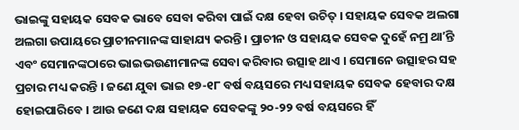ଭାଇଙ୍କୁ ସହାୟକ ସେବକ ଭାବେ ସେବା କରିବା ପାଇଁ ଦକ୍ଷ ହେବା ଉଚିତ୍ । ସହାୟକ ସେବକ ଅଲଗା ଅଲଗା ଉପାୟରେ ପ୍ରାଚୀନମାନଙ୍କ ସାହାଯ୍ୟ କରନ୍ତି । ପ୍ରାଚୀନ ଓ ସହାୟକ ସେବକ ଦୁହେଁ ନମ୍ର ଥାʼନ୍ତି ଏବଂ ସେମାନଙ୍କଠାରେ ଭାଇଭଉଣୀମାନଙ୍କ ସେବା କରିବାର ଉତ୍ସାହ ଥାଏ । ସେମାନେ ଉତ୍ସାହର ସହ ପ୍ରଚାର ମଧ୍ୟ କରନ୍ତି । ଜଣେ ଯୁବା ଭାଇ ୧୭-୧୮ ବର୍ଷ ବୟସରେ ମଧ୍ୟ ସହାୟକ ସେବକ ହେବାର ଦକ୍ଷ ହୋଇପାରିବେ । ଆଉ ଜଣେ ଦକ୍ଷ ସହାୟକ ସେବକଙ୍କୁ ୨୦-୨୨ ବର୍ଷ ବୟସରେ ହିଁ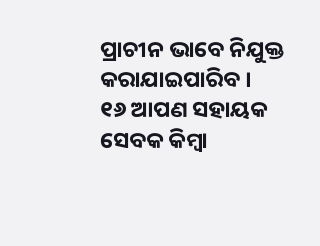ପ୍ରାଚୀନ ଭାବେ ନିଯୁକ୍ତ କରାଯାଇପାରିବ ।
୧୬ ଆପଣ ସହାୟକ ସେବକ କିମ୍ବା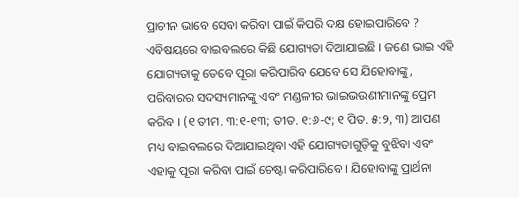ପ୍ରାଚୀନ ଭାବେ ସେବା କରିବା ପାଇଁ କିପରି ଦକ୍ଷ ହୋଇପାରିବେ ? ଏବିଷୟରେ ବାଇବଲରେ କିଛି ଯୋଗ୍ୟତା ଦିଆଯାଇଛି । ଜଣେ ଭାଇ ଏହି ଯୋଗ୍ୟତାକୁ ତେବେ ପୂରା କରିପାରିବ ଯେବେ ସେ ଯିହୋବାଙ୍କୁ, ପରିବାରର ସଦସ୍ୟମାନଙ୍କୁ ଏବଂ ମଣ୍ଡଳୀର ଭାଇଭଉଣୀମାନଙ୍କୁ ପ୍ରେମ କରିବ । (୧ ତୀମ. ୩:୧-୧୩; ତୀତ. ୧:୬-୯; ୧ ପିତ. ୫:୨, ୩) ଆପଣ ମଧ୍ୟ ବାଇବଲରେ ଦିଆଯାଇଥିବା ଏହି ଯୋଗ୍ୟତାଗୁଡ଼ିକୁ ବୁଝିବା ଏବଂ ଏହାକୁ ପୂରା କରିବା ପାଇଁ ଚେଷ୍ଟା କରିପାରିବେ । ଯିହୋବାଙ୍କୁ ପ୍ରାର୍ଥନା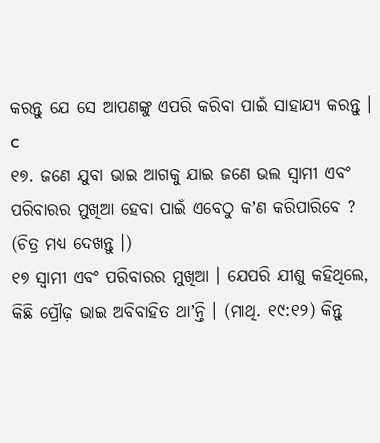କରନ୍ତୁ ଯେ ସେ ଆପଣଙ୍କୁ ଏପରି କରିବା ପାଇଁ ସାହାଯ୍ୟ କରନ୍ତୁ । c
୧୭. ଜଣେ ଯୁବା ଭାଇ ଆଗକୁ ଯାଇ ଜଣେ ଭଲ ସ୍ୱାମୀ ଏବଂ ପରିବାରର ମୁଖିଆ ହେବା ପାଇଁ ଏବେଠୁ କʼଣ କରିପାରିବେ ? (ଚିତ୍ର ମଧ୍ୟ ଦେଖନ୍ତୁ ।)
୧୭ ସ୍ୱାମୀ ଏବଂ ପରିବାରର ମୁଖିଆ । ଯେପରି ଯୀଶୁ କହିଥିଲେ, କିଛି ପ୍ରୌଢ଼ ଭାଇ ଅବିବାହିତ ଥାʼନ୍ତି । (ମାଥି. ୧୯:୧୨) କିନ୍ତୁ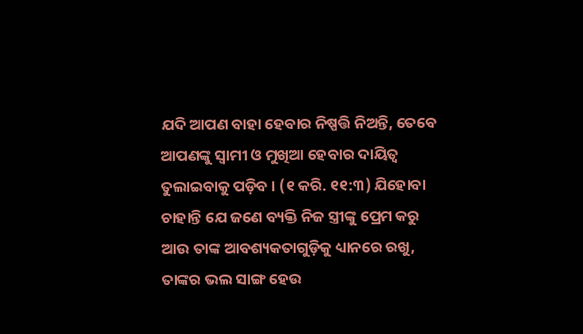ଯଦି ଆପଣ ବାହା ହେବାର ନିଷ୍ପତ୍ତି ନିଅନ୍ତି, ତେବେ ଆପଣଙ୍କୁ ସ୍ୱାମୀ ଓ ମୁଖିଆ ହେବାର ଦାୟିତ୍ୱ ତୁଲାଇବାକୁ ପଡ଼ିବ । (୧ କରି. ୧୧:୩) ଯିହୋବା ଚାହାନ୍ତି ଯେ ଜଣେ ବ୍ୟକ୍ତି ନିଜ ସ୍ତ୍ରୀଙ୍କୁ ପ୍ରେମ କରୁ ଆଉ ତାଙ୍କ ଆବଶ୍ୟକତାଗୁଡ଼ିକୁ ଧ୍ୟାନରେ ରଖୁ, ତାଙ୍କର ଭଲ ସାଙ୍ଗ ହେଉ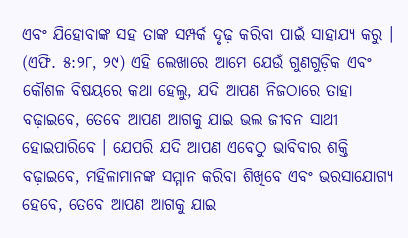ଏବଂ ଯିହୋବାଙ୍କ ସହ ତାଙ୍କ ସମ୍ପର୍କ ଦୃଢ଼ କରିବା ପାଇଁ ସାହାଯ୍ୟ କରୁ । (ଏଫି. ୫:୨୮, ୨୯) ଏହି ଲେଖାରେ ଆମେ ଯେଉଁ ଗୁଣଗୁଡ଼ିକ ଏବଂ କୌଶଳ ବିଷୟରେ କଥା ହେଲୁ, ଯଦି ଆପଣ ନିଜଠାରେ ତାହା ବଢ଼ାଇବେ, ତେବେ ଆପଣ ଆଗକୁ ଯାଇ ଭଲ ଜୀବନ ସାଥୀ ହୋଇପାରିବେ । ଯେପରି ଯଦି ଆପଣ ଏବେଠୁ ଭାବିବାର ଶକ୍ତି ବଢ଼ାଇବେ, ମହିଳାମାନଙ୍କ ସମ୍ମାନ କରିବା ଶିଖିବେ ଏବଂ ଭରସାଯୋଗ୍ୟ ହେବେ, ତେବେ ଆପଣ ଆଗକୁ ଯାଇ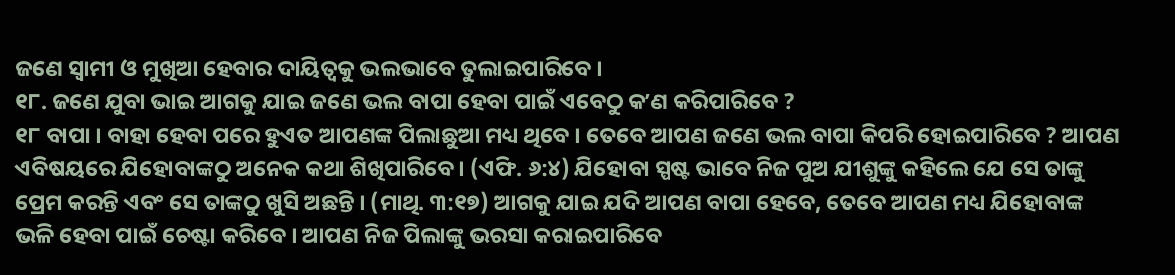ଜଣେ ସ୍ୱାମୀ ଓ ମୁଖିଆ ହେବାର ଦାୟିତ୍ୱକୁ ଭଲଭାବେ ତୁଲାଇପାରିବେ ।
୧୮. ଜଣେ ଯୁବା ଭାଇ ଆଗକୁ ଯାଇ ଜଣେ ଭଲ ବାପା ହେବା ପାଇଁ ଏବେଠୁ କʼଣ କରିପାରିବେ ?
୧୮ ବାପା । ବାହା ହେବା ପରେ ହୁଏତ ଆପଣଙ୍କ ପିଲାଛୁଆ ମଧ୍ୟ ଥିବେ । ତେବେ ଆପଣ ଜଣେ ଭଲ ବାପା କିପରି ହୋଇପାରିବେ ? ଆପଣ ଏବିଷୟରେ ଯିହୋବାଙ୍କଠୁ ଅନେକ କଥା ଶିଖିପାରିବେ । (ଏଫି. ୬:୪) ଯିହୋବା ସ୍ପଷ୍ଟ ଭାବେ ନିଜ ପୁଅ ଯୀଶୁଙ୍କୁ କହିଲେ ଯେ ସେ ତାଙ୍କୁ ପ୍ରେମ କରନ୍ତି ଏବଂ ସେ ତାଙ୍କଠୁ ଖୁସି ଅଛନ୍ତି । (ମାଥି. ୩:୧୭) ଆଗକୁ ଯାଇ ଯଦି ଆପଣ ବାପା ହେବେ, ତେବେ ଆପଣ ମଧ୍ୟ ଯିହୋବାଙ୍କ ଭଳି ହେବା ପାଇଁ ଚେଷ୍ଟା କରିବେ । ଆପଣ ନିଜ ପିଲାଙ୍କୁ ଭରସା କରାଇପାରିବେ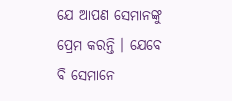ଯେ ଆପଣ ସେମାନଙ୍କୁ ପ୍ରେମ କରନ୍ତି । ଯେବେ ବି ସେମାନେ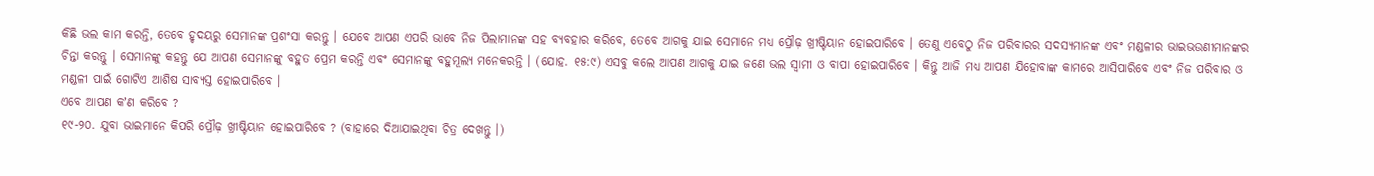କିଛି ଭଲ କାମ କରନ୍ତି, ତେବେ ହୃଦୟରୁ ସେମାନଙ୍କ ପ୍ରଶଂସା କରନ୍ତୁ । ଯେବେ ଆପଣ ଏପରି ଭାବେ ନିଜ ପିଲାମାନଙ୍କ ସହ ବ୍ୟବହାର କରିବେ, ତେବେ ଆଗକୁ ଯାଇ ସେମାନେ ମଧ୍ୟ ପ୍ରୌଢ଼ ଖ୍ରୀଷ୍ଟିୟାନ ହୋଇପାରିବେ । ତେଣୁ ଏବେଠୁ ନିଜ ପରିବାରର ସଦସ୍ୟମାନଙ୍କ ଏବଂ ମଣ୍ଡଳୀର ଭାଇଭଉଣୀମାନଙ୍କର ଚିନ୍ତା କରନ୍ତୁ । ସେମାନଙ୍କୁ କହନ୍ତୁ ଯେ ଆପଣ ସେମାନଙ୍କୁ ବହୁତ ପ୍ରେମ କରନ୍ତି ଏବଂ ସେମାନଙ୍କୁ ବହୁମୂଲ୍ୟ ମନେକରନ୍ତି । (ଯୋହ. ୧୫:୯) ଏସବୁ କଲେ ଆପଣ ଆଗକୁ ଯାଇ ଜଣେ ଭଲ ସ୍ୱାମୀ ଓ ବାପା ହୋଇପାରିବେ । କିନ୍ତୁ ଆଜି ମଧ୍ୟ ଆପଣ ଯିହୋବାଙ୍କ କାମରେ ଆସିପାରିବେ ଏବଂ ନିଜ ପରିବାର ଓ ମଣ୍ଡଳୀ ପାଇଁ ଗୋଟିଏ ଆଶିଷ ସାବ୍ୟସ୍ତ ହୋଇପାରିବେ ।
ଏବେ ଆପଣ କʼଣ କରିବେ ?
୧୯-୨୦. ଯୁବା ଭାଇମାନେ କିପରି ପ୍ରୌଢ଼ ଖ୍ରୀଷ୍ଟିୟାନ ହୋଇପାରିବେ ? (ବାହାରେ ଦିଆଯାଇଥିବା ଚିତ୍ର ଦେଖନ୍ତୁ ।)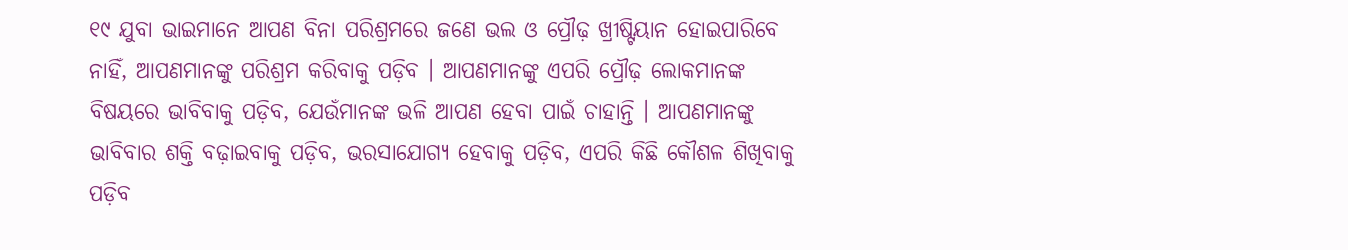୧୯ ଯୁବା ଭାଇମାନେ ଆପଣ ବିନା ପରିଶ୍ରମରେ ଜଣେ ଭଲ ଓ ପ୍ରୌଢ଼ ଖ୍ରୀଷ୍ଟିୟାନ ହୋଇପାରିବେ ନାହିଁ, ଆପଣମାନଙ୍କୁ ପରିଶ୍ରମ କରିବାକୁ ପଡ଼ିବ । ଆପଣମାନଙ୍କୁ ଏପରି ପ୍ରୌଢ଼ ଲୋକମାନଙ୍କ ବିଷୟରେ ଭାବିବାକୁ ପଡ଼ିବ, ଯେଉଁମାନଙ୍କ ଭଳି ଆପଣ ହେବା ପାଇଁ ଚାହାନ୍ତି । ଆପଣମାନଙ୍କୁ ଭାବିବାର ଶକ୍ତି ବଢ଼ାଇବାକୁ ପଡ଼ିବ, ଭରସାଯୋଗ୍ୟ ହେବାକୁ ପଡ଼ିବ, ଏପରି କିଛି କୌଶଳ ଶିଖିବାକୁ ପଡ଼ିବ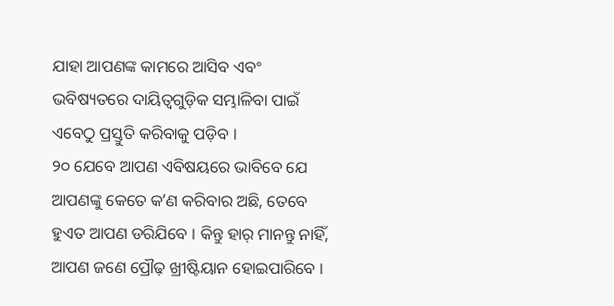ଯାହା ଆପଣଙ୍କ କାମରେ ଆସିବ ଏବଂ ଭବିଷ୍ୟତରେ ଦାୟିତ୍ୱଗୁଡ଼ିକ ସମ୍ଭାଳିବା ପାଇଁ ଏବେଠୁ ପ୍ରସ୍ତୁତି କରିବାକୁ ପଡ଼ିବ ।
୨୦ ଯେବେ ଆପଣ ଏବିଷୟରେ ଭାବିବେ ଯେ ଆପଣଙ୍କୁ କେତେ କʼଣ କରିବାର ଅଛି, ତେବେ ହୁଏତ ଆପଣ ଡରିଯିବେ । କିନ୍ତୁ ହାର୍ ମାନନ୍ତୁ ନାହିଁ, ଆପଣ ଜଣେ ପ୍ରୌଢ଼ ଖ୍ରୀଷ୍ଟିୟାନ ହୋଇପାରିବେ ।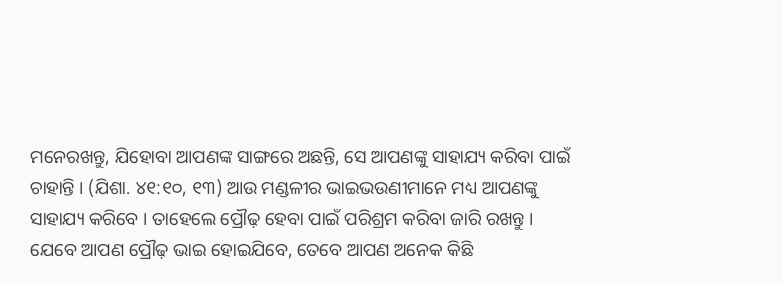ମନେରଖନ୍ତୁ, ଯିହୋବା ଆପଣଙ୍କ ସାଙ୍ଗରେ ଅଛନ୍ତି, ସେ ଆପଣଙ୍କୁ ସାହାଯ୍ୟ କରିବା ପାଇଁ ଚାହାନ୍ତି । (ଯିଶା. ୪୧:୧୦, ୧୩) ଆଉ ମଣ୍ଡଳୀର ଭାଇଭଉଣୀମାନେ ମଧ୍ୟ ଆପଣଙ୍କୁ ସାହାଯ୍ୟ କରିବେ । ତାହେଲେ ପ୍ରୌଢ଼ ହେବା ପାଇଁ ପରିଶ୍ରମ କରିବା ଜାରି ରଖନ୍ତୁ । ଯେବେ ଆପଣ ପ୍ରୌଢ଼ ଭାଇ ହୋଇଯିବେ, ତେବେ ଆପଣ ଅନେକ କିଛି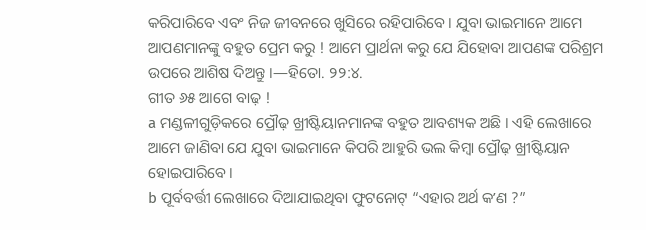କରିପାରିବେ ଏବଂ ନିଜ ଜୀବନରେ ଖୁସିରେ ରହିପାରିବେ । ଯୁବା ଭାଇମାନେ ଆମେ ଆପଣମାନଙ୍କୁ ବହୁତ ପ୍ରେମ କରୁ ! ଆମେ ପ୍ରାର୍ଥନା କରୁ ଯେ ଯିହୋବା ଆପଣଙ୍କ ପରିଶ୍ରମ ଉପରେ ଆଶିଷ ଦିଅନ୍ତୁ ।—ହିତୋ. ୨୨:୪.
ଗୀତ ୬୫ ଆଗେ ବାଢ଼ !
a ମଣ୍ଡଳୀଗୁଡ଼ିକରେ ପ୍ରୌଢ଼ ଖ୍ରୀଷ୍ଟିୟାନମାନଙ୍କ ବହୁତ ଆବଶ୍ୟକ ଅଛି । ଏହି ଲେଖାରେ ଆମେ ଜାଣିବା ଯେ ଯୁବା ଭାଇମାନେ କିପରି ଆହୁରି ଭଲ କିମ୍ବା ପ୍ରୌଢ଼ ଖ୍ରୀଷ୍ଟିୟାନ ହୋଇପାରିବେ ।
b ପୂର୍ବବର୍ତ୍ତୀ ଲେଖାରେ ଦିଆଯାଇଥିବା ଫୁଟନୋଟ୍ “ଏହାର ଅର୍ଥ କʼଣ ?”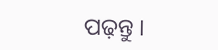ପଢ଼ନ୍ତୁ ।